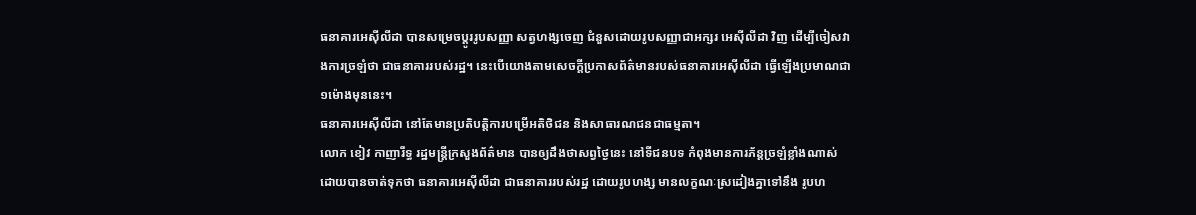ធនាគារអេស៊ីលីដា បានសម្រេចប្តូររូបសញ្ញា សត្វហង្សចេញ ជំនួសដោយរូបសញ្ញាជាអក្សរ អេស៊ីលីដា វិញ ដើម្បីចៀសវាងការច្រឡំថា ជាធនាគាររបស់រដ្ឋ។ នេះបើយោងតាមសេចក្តីប្រកាសព័ត៌មានរបស់ធនាគារអេស៊ីលីដា ធ្វើឡើងប្រមាណជា ១ម៉ោងមុននេះ។
ធនាគារអេស៊ីលីដា នៅតែមានប្រតិបត្តិការបម្រើអតិថិជន និងសាធារណជនជាធម្មតា។
លោក ខៀវ កាញារីទ្ធ រដ្ឋមន្រ្តីក្រសួងព័ត៌មាន បានឲ្យដឹងថាសព្វថ្ងៃនេះ នៅទីជនបទ កំពុងមានការភ័ន្តច្រឡំខ្លាំងណាស់ ដោយបានចាត់ទុកថា ធនាគារអេស៊ីលីដា ជាធនាគាររបស់រដ្ឋ ដោយរូបហង្ស មានលក្ខណៈស្រដៀងគ្នាទៅនឹង រូបហ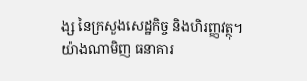ង្ស នៃក្រសួងសេដ្ឋកិច្ច និងហិរញ្ញវត្ថុ។
យ៉ាងណាមិញ ធនាគារ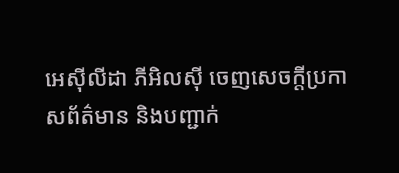អេស៊ីលីដា ភីអិលស៊ី ចេញសេចក្តីប្រកាសព័ត៌មាន និងបញ្ជាក់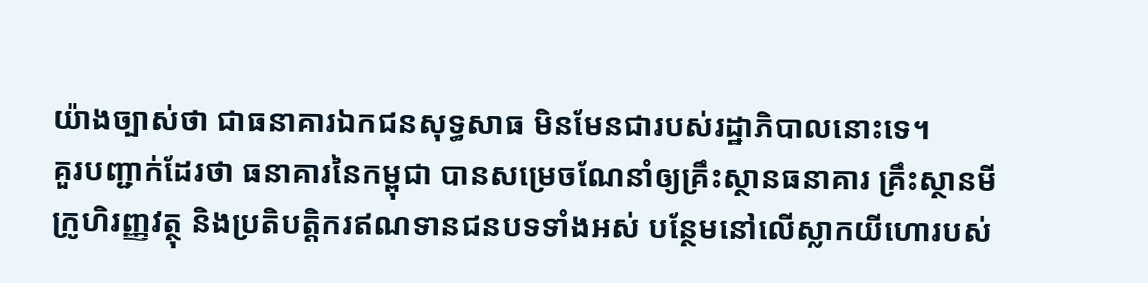យ៉ាងច្បាស់ថា ជាធនាគារឯកជនសុទ្ធសាធ មិនមែនជារបស់រដ្ឋាភិបាលនោះទេ។
គួរបញ្ជាក់ដែរថា ធនាគារនៃកម្ពុជា បានសម្រេចណែនាំឲ្យគ្រឹះស្ថានធនាគារ គ្រឹះស្ថានមីក្រូហិរញ្ញវត្ថុ និងប្រតិបត្តិករឥណទានជនបទទាំងអស់ បន្ថែមនៅលើស្លាកយីហោរបស់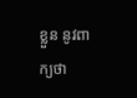ខ្លួន នូវពាក្យថា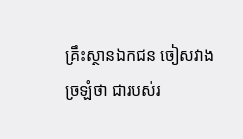គ្រឹះស្ថានឯកជន ចៀសវាងច្រឡំថា ជារបស់រ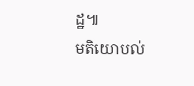ដ្ឋ៕
មតិយោបល់